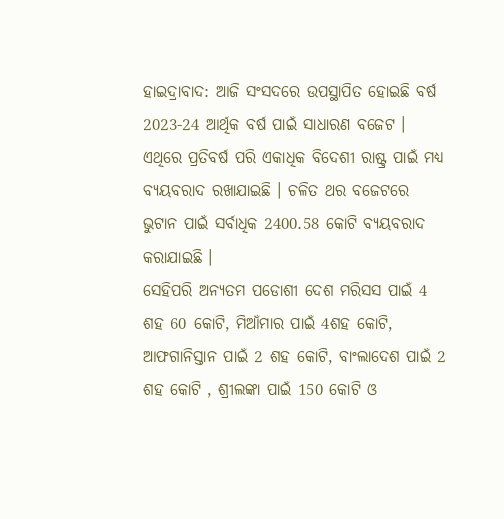ହାଇଦ୍ରାବାଦ: ଆଜି ସଂସଦରେ ଉପସ୍ଥାପିତ ହୋଇଛି ବର୍ଷ 2023-24 ଆର୍ଥିକ ବର୍ଷ ପାଇଁ ସାଧାରଣ ବଜେଟ । ଏଥିରେ ପ୍ରତିବର୍ଷ ପରି ଏକାଧିକ ବିଦେଶୀ ରାଷ୍ଟ୍ର ପାଇଁ ମଧ୍ୟ ବ୍ୟୟବରାଦ ରଖାଯାଇଛି । ଚଳିତ ଥର ବଜେଟରେ ଭୁଟାନ ପାଇଁ ସର୍ବାଧିକ 2400.58 କୋଟି ବ୍ୟୟବରାଦ କରାଯାଇଛି ।
ସେହିପରି ଅନ୍ୟତମ ପଡୋଶୀ ଦେଶ ମରିସସ ପାଇଁ 4 ଶହ 60 କୋଟି, ମିଆଁମାର ପାଇଁ 4ଶହ କୋଟି, ଆଫଗାନିସ୍ତାନ ପାଇଁ 2 ଶହ କୋଟି, ବାଂଲାଦେଶ ପାଇଁ 2 ଶହ କୋଟି , ଶ୍ରୀଲଙ୍କା ପାଇଁ 150 କୋଟି ଓ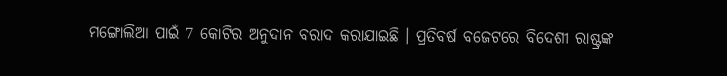ମଙ୍ଗୋଲିଆ ପାଇଁ 7 କୋଟିର ଅନୁଦାନ ବରାଦ କରାଯାଇଛି । ପ୍ରତିବର୍ଷ ବଜେଟରେ ବିଦେଶୀ ରାଷ୍ଟ୍ରଙ୍କ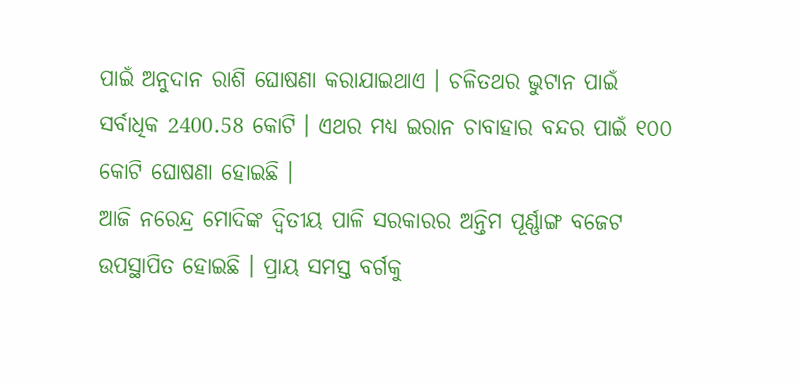ପାଇଁ ଅନୁଦାନ ରାଶି ଘୋଷଣା କରାଯାଇଥାଏ । ଚଳିତଥର ଭୁଟାନ ପାଇଁ ସର୍ବାଧିକ 2400.58 କୋଟି । ଏଥର ମଧ୍ୟ ଇରାନ ଚାବାହାର ବନ୍ଦର ପାଇଁ ୧୦୦ କୋଟି ଘୋଷଣା ହୋଇଛି ।
ଆଜି ନରେନ୍ଦ୍ର ମୋଦିଙ୍କ ଦ୍ବିତୀୟ ପାଳି ସରକାରର ଅନ୍ତିମ ପୂର୍ଣ୍ଣାଙ୍ଗ ବଜେଟ ଉପସ୍ଥାପିତ ହୋଇଛି । ପ୍ରାୟ ସମସ୍ତ ବର୍ଗକୁ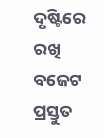ଦୃଷ୍ଟିରେ ରଖି ବଜେଟ ପ୍ରସ୍ତୁତ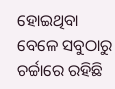ହୋଇଥିବା ବେଳେ ସବୁଠାରୁ ଚର୍ଚ୍ଚାରେ ରହିଛି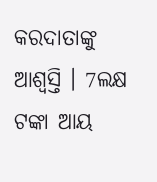କରଦାତାଙ୍କୁ ଆଶ୍ବସ୍ତି । 7ଲକ୍ଷ ଟଙ୍କା ଆୟ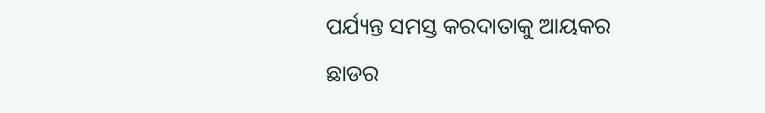ପର୍ଯ୍ୟନ୍ତ ସମସ୍ତ କରଦାତାକୁ ଆୟକର ଛାଡର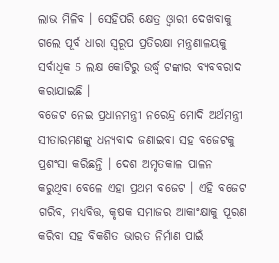ଲାଭ ମିଳିବ । ସେହିପରି କ୍ଷେତ୍ର ଓ୍ବାରୀ ଦେଖବାକୁ ଗଲେ ପୂର୍ବ ଧାରା ସ୍ବରୂପ ପ୍ରତିରକ୍ଷା ମନ୍ତ୍ରଣାଳୟକୁ ସର୍ବାଧିକ 5 ଲକ୍ଷ କୋଟିରୁ ଉର୍ଦ୍ଧ୍ବ ଟଙ୍କାର ବ୍ୟବବରାଦ କରାଯାଇଛି ।
ବଜେଟ ନେଇ ପ୍ରଧାନମନ୍ତ୍ରୀ ନରେନ୍ଦ୍ର ମୋଦି ଅର୍ଥମନ୍ତ୍ରୀ ସୀତାରମଣଙ୍କୁ ଧନ୍ୟବାଦ ଜଣାଇବା ସହ ବଜେଟକୁ ପ୍ରଶଂସା କରିଛନ୍ତି । ଦେଶ ଅମୃତକାଳ ପାଳନ କରୁଥିବା ବେଳେ ଏହା ପ୍ରଥମ ବଜେଟ । ଏହି ବଜେଟ ଗରିବ, ମଧ୍ୟବିତ୍ତ, କୃଷକ ସମାଜର ଆକାଂକ୍ଷାକୁ ପୂରଣ କରିବା ସହ ବିକଶିତ ଭାରତ ନିର୍ମାଣ ପାଇଁ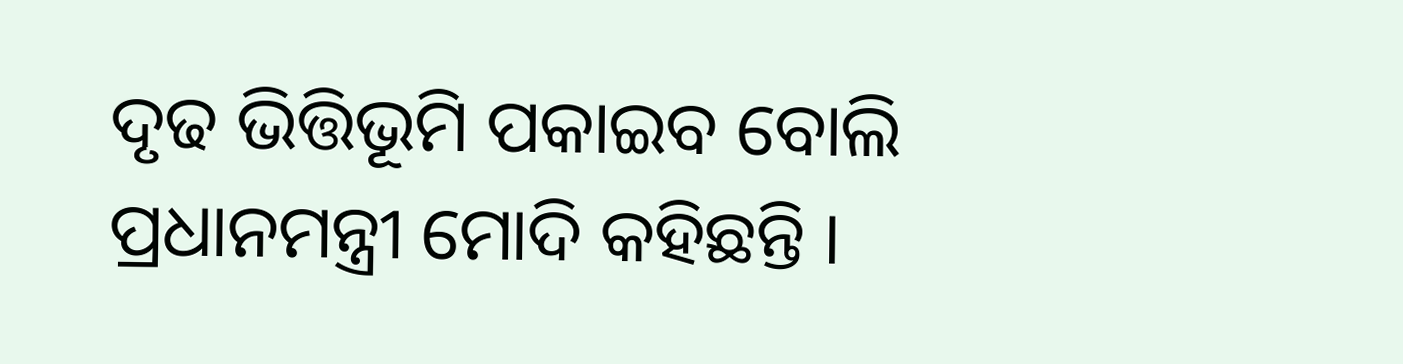ଦୃଢ ଭିତ୍ତିଭୂମି ପକାଇବ ବୋଲି ପ୍ରଧାନମନ୍ତ୍ରୀ ମୋଦି କହିଛନ୍ତି ।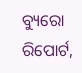ବ୍ୟୁରୋ ରିପୋର୍ଟ,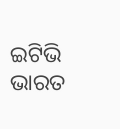ଇଟିଭି ଭାରତ